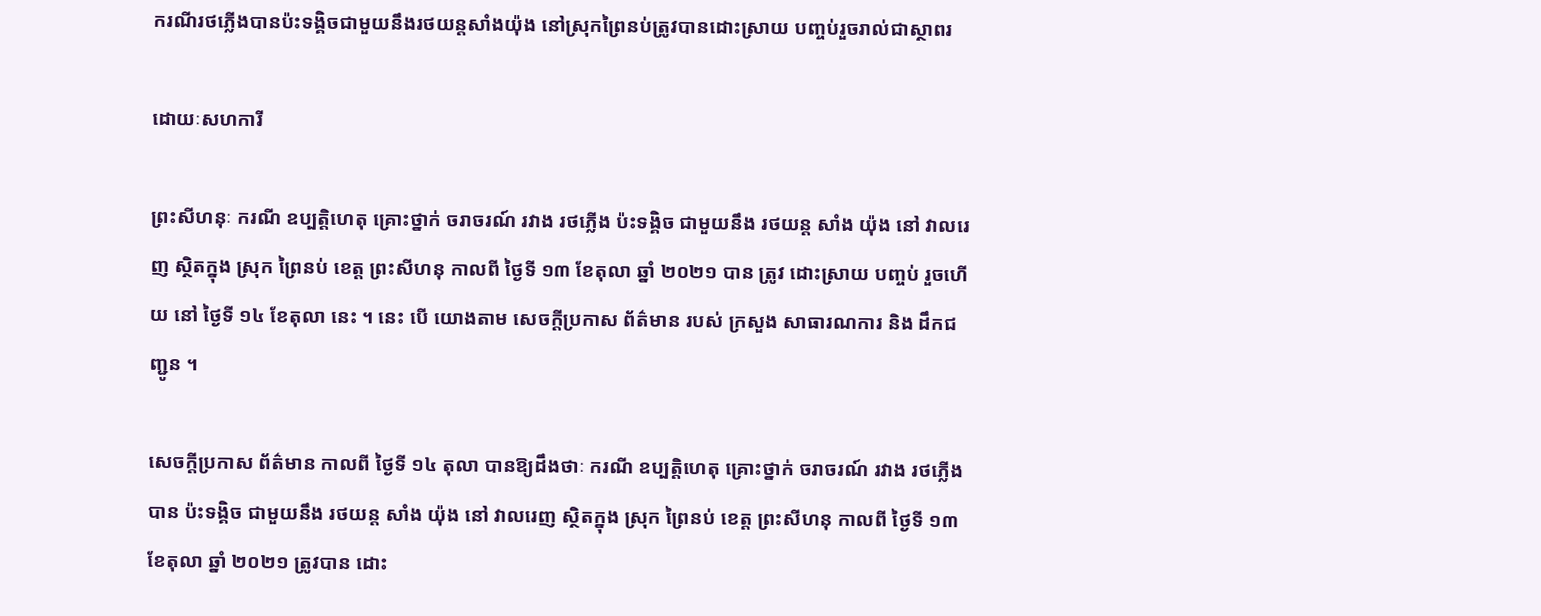ករណីរថភ្លើងបានប៉ះទង្គិចជាមួយនឹងរថយន្តសាំងយ៉ុង នៅស្រុកព្រៃនប់ត្រូវបានដោះស្រាយ បញ្ចប់រួចរាល់ជាស្ថាពរ

ដោយៈសហការី

ព្រះសីហនុៈ ករណី ឧប្បត្តិហេតុ គ្រោះថ្នាក់ ចរាចរណ៍ រវាង រថភ្លើង ប៉ះទង្គិច ជាមួយនឹង រថយន្ត សាំង យ៉ុង នៅ វាលរេញ ស្ថិតក្នុង ស្រុក ព្រៃនប់ ខេត្ត ព្រះសីហនុ កាលពី ថ្ងៃទី ១៣ ខែតុលា ឆ្នាំ ២០២១ បាន ត្រូវ ដោះស្រាយ បញ្ចប់ រួចហើយ នៅ ថ្ងៃទី ១៤ ខែតុលា នេះ ។ នេះ បើ យោងតាម សេចក្ដីប្រកាស ព័ត៌មាន របស់ ក្រសួង សាធារណការ និង ដឹកជញ្ជូន ។

សេចក្ដីប្រកាស ព័ត៌មាន កាលពី ថ្ងៃទី ១៤ តុលា បានឱ្យដឹងថាៈ ករណី ឧប្បត្តិហេតុ គ្រោះថ្នាក់ ចរាចរណ៍ រវាង រថភ្លើង បាន ប៉ះទង្គិច ជាមួយនឹង រថយន្ត សាំង យ៉ុង នៅ វាលរេញ ស្ថិតក្នុង ស្រុក ព្រៃនប់ ខេត្ត ព្រះសីហនុ កាលពី ថ្ងៃទី ១៣ ខែតុលា ឆ្នាំ ២០២១ ត្រូវបាន ដោះ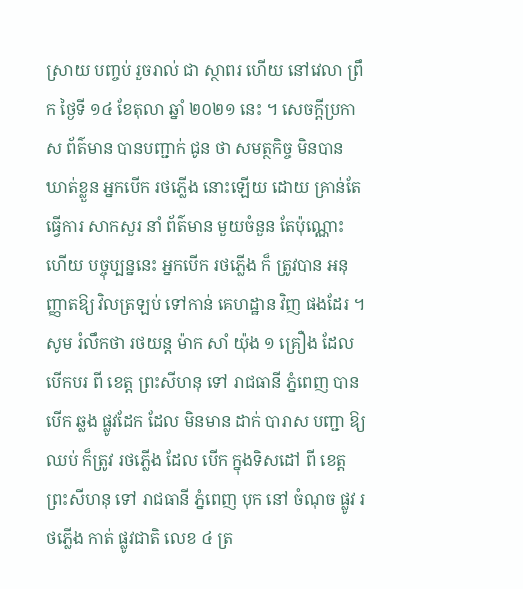ស្រាយ បញ្ចប់ រួចរាល់ ជា ស្ថាពរ ហើយ នៅវេលា ព្រឹក ថ្ងៃទី ១៤ ខែតុលា ឆ្នាំ ២០២១ នេះ ។ សេចក្ដីប្រកាស ព័ត៌មាន បានបញ្ជាក់ ជូន ថា សមត្ថកិច្ច មិនបាន ឃាត់ខ្លួន អ្នកបើក រថភ្លើង នោះឡើយ ដោយ គ្រាន់តែ ធ្វើការ សាកសួរ នាំ ព័ត៌មាន មួយចំនួន តែប៉ុណ្ណោះ ហើយ បច្ចុប្បន្ននេះ អ្នកបើក រថភ្លើង ក៏ ត្រូវបាន អនុញ្ញាតឱ្យ វិលត្រឡប់ ទៅកាន់ គេហដ្ឋាន វិញ ផងដែរ ។ សូម រំលឹកថា រថយន្ត ម៉ាក សាំ យ៉ុង ១ គ្រឿង ដែល បើកបរ ពី ខេត្ត ព្រះសីហនុ ទៅ រាជធានី ភ្នំពេញ បាន បើក ឆ្លង ផ្លូវដែក ដែល មិនមាន ដាក់ បារាស បញ្ជា ឱ្យ ឈប់ ក៏ត្រូវ រថភ្លើង ដែល បើក ក្នុងទិសដៅ ពី ខេត្ត ព្រះសីហនុ ទៅ រាជធានី ភ្នំពេញ បុក នៅ ចំណុច ផ្លូវ រថភ្លើង កាត់ ផ្លូវជាតិ លេខ ៤ ត្រ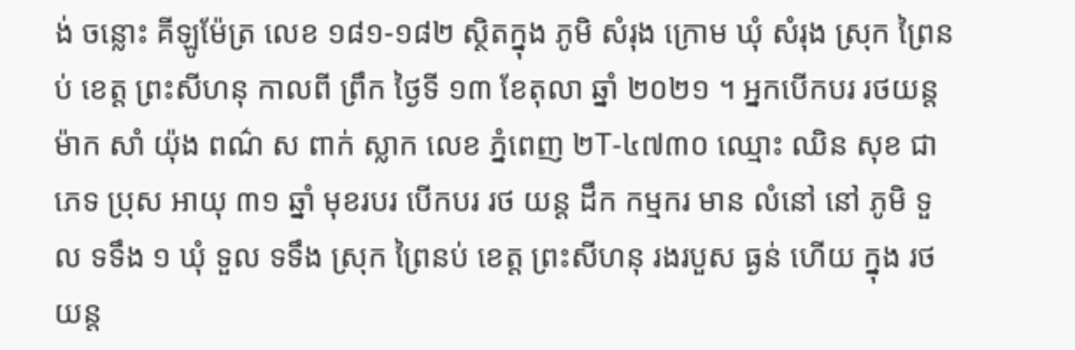ង់ ចន្លោះ គីឡូម៉ែត្រ លេខ ១៨១-១៨២ ស្ថិតក្នុង ភូមិ សំរុង ក្រោម ឃុំ សំរុង ស្រុក ព្រៃនប់ ខេត្ត ព្រះសីហនុ កាលពី ព្រឹក ថ្ងៃទី ១៣ ខែតុលា ឆ្នាំ ២០២១ ។ អ្នកបើកបរ រថយន្ត ម៉ាក សាំ យ៉ុង ពណ៌ ស ពាក់ ស្លាក លេខ ភ្នំពេញ ២T-៤៧៣០ ឈ្មោះ ឈិន សុខ ជា ភេទ ប្រុស អាយុ ៣១ ឆ្នាំ មុខរបរ បើកបរ រថ យន្ត ដឹក កម្មករ មាន លំនៅ នៅ ភូមិ ទួល ទទឹង ១ ឃុំ ទួល ទទឹង ស្រុក ព្រៃនប់ ខេត្ត ព្រះសីហនុ រងរបួស ធ្ងន់ ហើយ ក្នុង រថយន្ត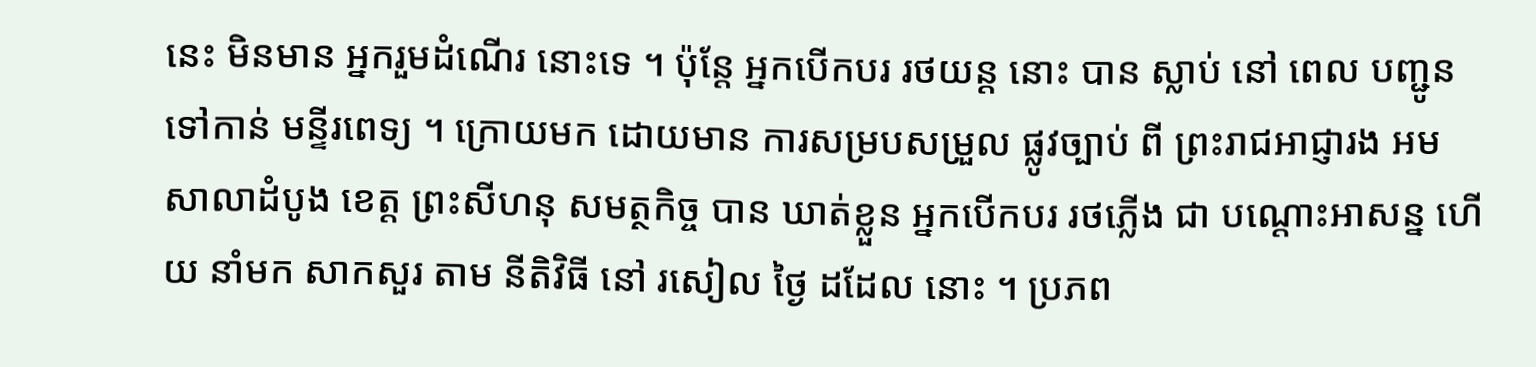នេះ មិនមាន អ្នករួមដំណើរ នោះទេ ។ ប៉ុន្តែ អ្នកបើកបរ រថយន្ដ នោះ បាន ស្លាប់ នៅ ពេល បញ្ជូន ទៅកាន់ មន្ទីរពេទ្យ ។ ក្រោយមក ដោយមាន ការសម្របសម្រួល ផ្លូវច្បាប់ ពី ព្រះរាជអាជ្ញារង អម សាលាដំបូង ខេត្ត ព្រះសីហនុ សមត្ថកិច្ច បាន ឃាត់ខ្លួន អ្នកបើកបរ រថភ្លើង ជា បណ្តោះអាសន្ន ហើយ នាំមក សាកសួរ តាម នីតិវិធី នៅ រសៀល ថ្ងៃ ដដែល នោះ ។ ប្រភព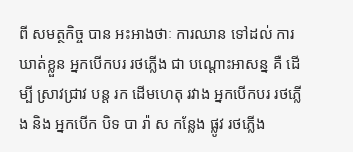ពី សមត្ថកិច្ច បាន អះអាងថាៈ ការឈាន ទៅដល់ ការឃាត់ខ្លួន អ្នកបើកបរ រថភ្លើង ជា បណ្តោះអាសន្ន គឺ ដើម្បី ស្រាវជ្រាវ បន្ត រក ដើមហេតុ រវាង អ្នកបើកបរ រថភ្លើង និង អ្នកបើក បិទ បា រ៉ា ស កន្លែង ផ្លូវ រថភ្លើង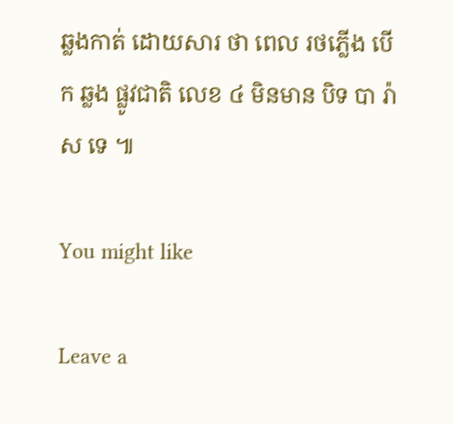ឆ្លងកាត់ ដោយសារ ថា ពេល រថភ្លើង បើក ឆ្លង ផ្លូវជាតិ លេខ ៤ មិនមាន បិទ បា រ៉ា ស ទេ ៕

You might like

Leave a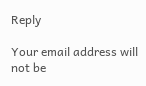Reply

Your email address will not be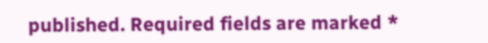published. Required fields are marked *